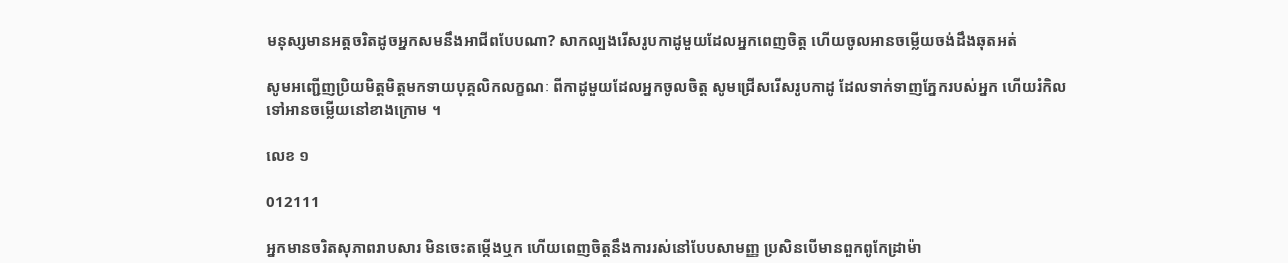មនុស្សមានអត្តចរិតដូចអ្នកសមនឹងអាជីពបែបណា? សាកល្បងរើសរូបកាដូមួយដែលអ្នកពេញចិត្ត ហើយចូលអានចម្លើយចង់ដឹងឆុតអត់

សូមអញ្ជើញប្រិយមិត្តមិត្តមកទាយបុគ្គលិកលក្ខណៈ ពីកាដូមួយដែលអ្នកចូលចិត្ត សូមជ្រើសរើសរូបកាដូ ដែលទាក់ទាញភ្នែករបស់អ្នក ហើយរំកិលទៅអានចម្លើយនៅខាងក្រោម ។

លេខ ១

012111

អ្នកមានចរិតសុភាពរាបសារ មិនចេះតម្កើងឬក ហើយពេញចិត្តនឹងការរស់នៅបែបសាមញ្ញ ប្រសិនបើមានពួកពូកែដ្រាម៉ា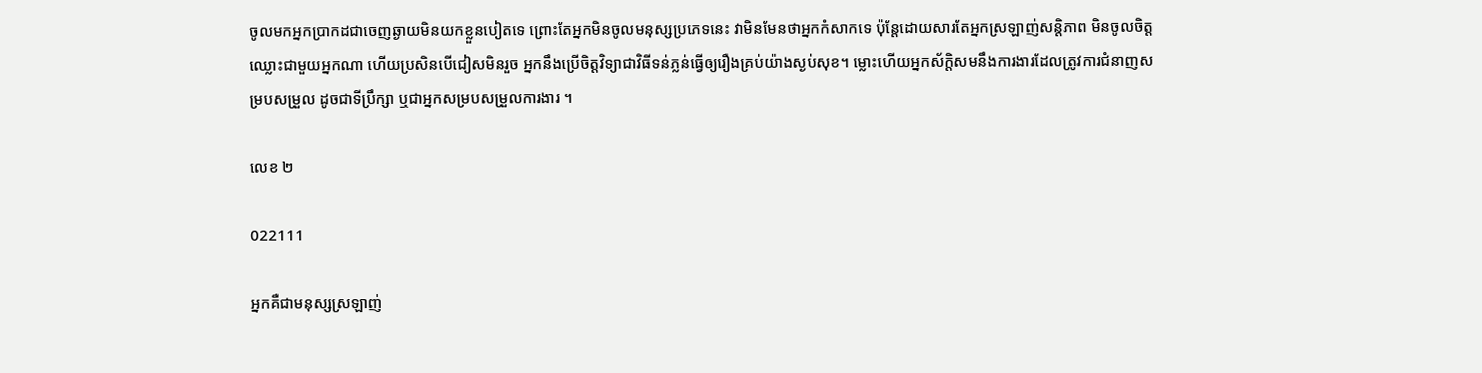ចូលមកអ្នកប្រាកដជាចេញឆ្ងាយមិនយកខ្លួនបៀតទេ ព្រោះតែអ្នកមិនចូលមនុស្សប្រភេទនេះ វាមិនមែនថាអ្នកកំសាកទេ ប៉ុន្តែដោយសារតែអ្នកស្រឡាញ់សន្តិភាព មិនចូលចិត្តឈ្លោះជាមួយអ្នកណា ហើយប្រសិនបើជៀសមិនរួច អ្នកនឹងប្រើចិត្តវិទ្យាជាវិធីទន់ភ្លន់ធ្វើឲ្យរឿងគ្រប់យ៉ាងស្ងប់សុខ។ ម្លោះហើយអ្នកស័ក្តិសមនឹងការងារដែលត្រូវការជំនាញសម្របសម្រួល ដូចជាទីប្រឹក្សា ឬជាអ្នកសម្របសម្រួលការងារ ។

លេខ ២

022111

អ្នកគឺជាមនុស្សស្រឡាញ់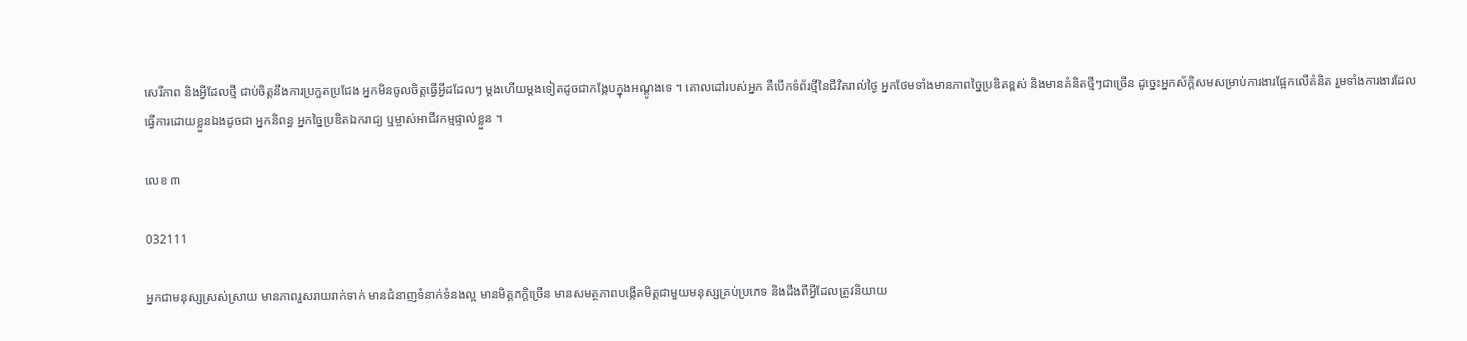សេរីភាព និងអ្វីដែលថ្មី ជាប់ចិត្តនឹងការប្រកួតប្រជែង អ្នកមិនចូលចិត្តធ្វើអ្វីដដែលៗ ម្តងហើយម្តងទៀតដូចជាកង្កែបក្នុងអណ្តូងទេ ។ គោលដៅរបស់អ្នក គឺបើកទំព័រថ្មីនៃជីវិតរាល់ថ្ងៃ អ្នកថែមទាំងមានភាពច្នៃប្រឌិតខ្ពស់ និងមានគំនិតថ្មីៗជាច្រើន ដូច្នេះអ្នកស័ក្តិសមសម្រាប់ការងារផ្អែកលើគំនិត រួមទាំងការងារដែលធ្វើការដោយខ្លួនឯងដូចជា អ្នកនិពន្ធ អ្នកច្នៃប្រឌិតឯករាជ្យ ឬម្ចាស់អាជីវកម្មផ្ទាល់ខ្លួន ។

លេខ ៣

032111

អ្នកជាមនុស្សស្រស់ស្រាយ មានភាពរួសរាយរាក់ទាក់ មានជំនាញទំនាក់ទំនងល្អ មានមិត្តភក្តិច្រើន មានសមត្ថភាពបង្កើតមិត្តជាមួយមនុស្សគ្រប់ប្រភេទ និងដឹងពីអ្វីដែលត្រូវនិយាយ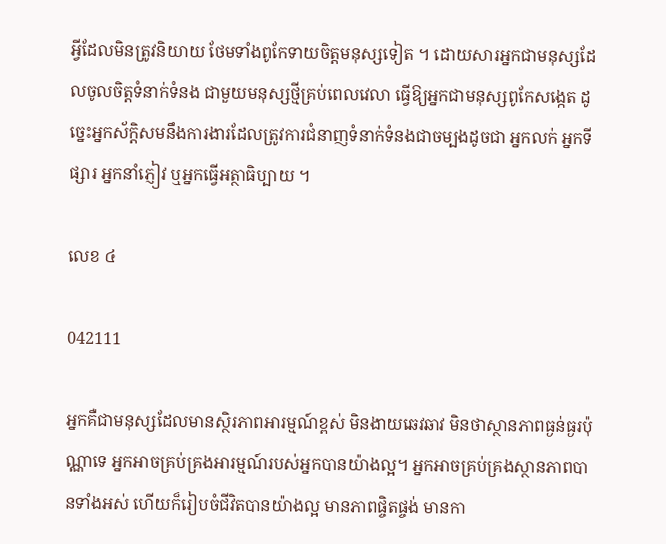អ្វីដែលមិនត្រូវនិយាយ ថែមទាំងពូកែទាយចិត្តមនុស្សទៀត ។ ដោយសារអ្នកជាមនុស្សដែលចូលចិត្តទំនាក់ទំនង ជាមួយមនុស្សថ្មីគ្រប់ពេលវេលា ធ្វើឱ្យអ្នកជាមនុស្សពូកែសង្កេត ដូច្នេះអ្នកស័ក្តិសមនឹងការងារដែលត្រូវការជំនាញទំនាក់ទំនងជាចម្បងដូចជា អ្នកលក់ អ្នកទីផ្សារ អ្នកនាំភ្ញៀវ ឬអ្នកធ្វើអត្ថាធិប្បាយ ។

លេខ ៤

042111

អ្នកគឺជាមនុស្សដែលមានស្ថិរភាពអារម្មណ៍ខ្ពស់ មិនងាយឆេវឆាវ មិនថាស្ថានភាពធ្ងន់ធ្ងរប៉ុណ្ណាទេ អ្នកអាចគ្រប់គ្រងអារម្មណ៍របស់អ្នកបានយ៉ាងល្អ។ អ្នកអាចគ្រប់គ្រងស្ថានភាពបានទាំងអស់ ហើយក៏រៀបចំជីវិតបានយ៉ាងល្អ មានភាពផ្ចិតផ្ចង់ មានកា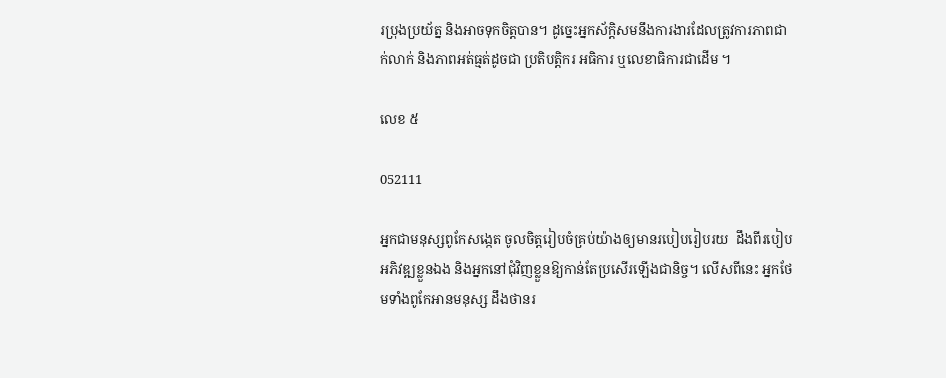រប្រុងប្រយ័ត្ន និងអាចទុកចិត្តបាន។ ដូច្នេះអ្នកស័ក្តិសមនឹងការងារដែលត្រូវការភាពជាក់លាក់ និងភាពអត់ធ្មត់ដូចជា ប្រតិបត្តិករ អធិការ ឬលេខាធិការជាដើម ។

លេខ ៥

052111

អ្នកជាមនុស្សពូកែសង្កេត ចូលចិត្តរៀបចំគ្រប់យ៉ាងឲ្យមានរបៀបរៀបរយ  ដឹងពីរបៀបអភិវឌ្ឍខ្លួនឯង និងអ្នកនៅជុំវិញខ្លួនឱ្យកាន់តែប្រសើរឡើងជានិច្ច។ លើសពីនេះ អ្នកថែមទាំងពូកែអានមនុស្ស ដឹងថានរ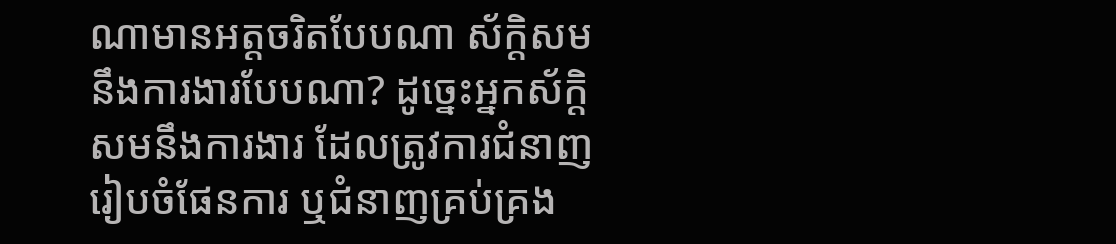ណាមានអត្តចរិតបែបណា ស័ក្តិសមនឹងការងារបែបណា? ដូច្នេះអ្នកស័ក្តិសមនឹងការងារ ដែលត្រូវការជំនាញរៀបចំផែនការ ឬជំនាញគ្រប់គ្រង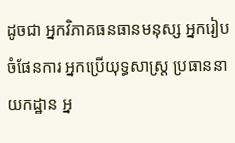ដូចជា អ្នកវិភាគធនធានមនុស្ស អ្នករៀបចំផែនការ អ្នកប្រើយុទ្ធសាស្ត្រ ប្រធាននាយកដ្ឋាន អ្ន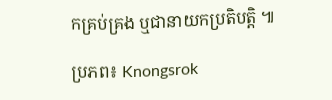កគ្រប់គ្រង ឬជានាយកប្រតិបត្តិ ៕

ប្រភព៖ Knongsrok